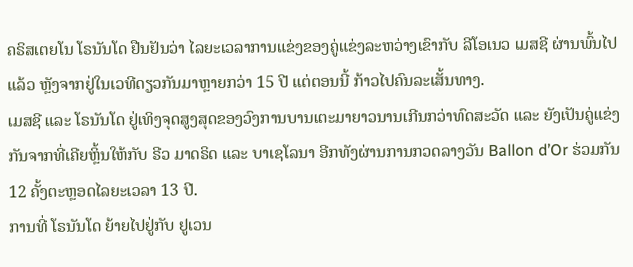ຄຣິສເຕຍໂນ ໂຣນັນໂດ ຢືນຢັນວ່າ ໄລຍະເວລາການແຂ່ງຂອງຄູ່ແຂ່ງລະຫວ່າງເຂົາກັບ ລີໂອເນວ ເມສຊີ ຜ່ານພົ້ນໄປແລ້ວ ຫຼັງຈາກຢູ່ໃນເວທີດຽວກັນມາຫຼາຍກວ່າ 15 ປີ ແຕ່ຕອນນີ້ ກ້າວໄປຄົນລະເສັ້ນທາງ.
ເມສຊີ ແລະ ໂຣນັນໂດ ຢູ່ເທິງຈຸດສູງສຸດຂອງວົງການບານເຕະມາຍາວນານເກີນກວ່າທົດສະວັດ ແລະ ຍັງເປັນຄູ່ແຂ່ງກັນຈາກທີ່ເຄີຍຫຼິ້ນໃຫ້ກັບ ຣີວ ມາດຣິດ ແລະ ບາເຊໂລນາ ອີກທັງຜ່ານການກວດລາງວັນ Ballon d’Or ຮ່ວມກັນ 12 ຄັ້ງຕະຫຼອດໄລຍະເວລາ 13 ປີ.
ການທີ່ ໂຣນັນໂດ ຍ້າຍໄປຢູ່ກັບ ຢູເວນ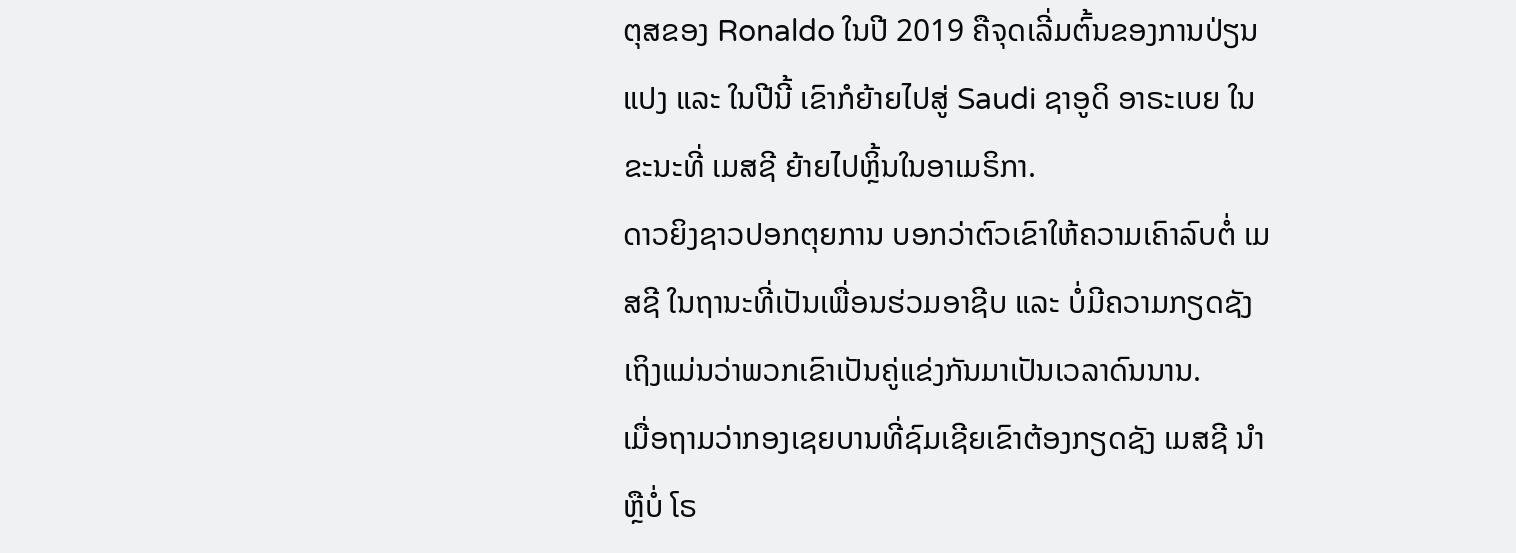ຕຸສຂອງ Ronaldo ໃນປີ 2019 ຄືຈຸດເລີ່ມຕົ້ນຂອງການປ່ຽນແປງ ແລະ ໃນປີນີ້ ເຂົາກໍຍ້າຍໄປສູ່ Saudi ຊາອູດິ ອາຣະເບຍ ໃນຂະນະທີ່ ເມສຊີ ຍ້າຍໄປຫຼິ້ນໃນອາເມຣິກາ.
ດາວຍິງຊາວປອກຕຸຍການ ບອກວ່າຕົວເຂົາໃຫ້ຄວາມເຄົາລົບຕໍ່ ເມສຊີ ໃນຖານະທີ່ເປັນເພື່ອນຮ່ວມອາຊີບ ແລະ ບໍ່ມີຄວາມກຽດຊັງ ເຖິງແມ່ນວ່າພວກເຂົາເປັນຄູ່ແຂ່ງກັນມາເປັນເວລາດົນນານ.
ເມື່ອຖາມວ່າກອງເຊຍບານທີ່ຊົມເຊີຍເຂົາຕ້ອງກຽດຊັງ ເມສຊີ ນຳຫຼືບໍ່ ໂຣ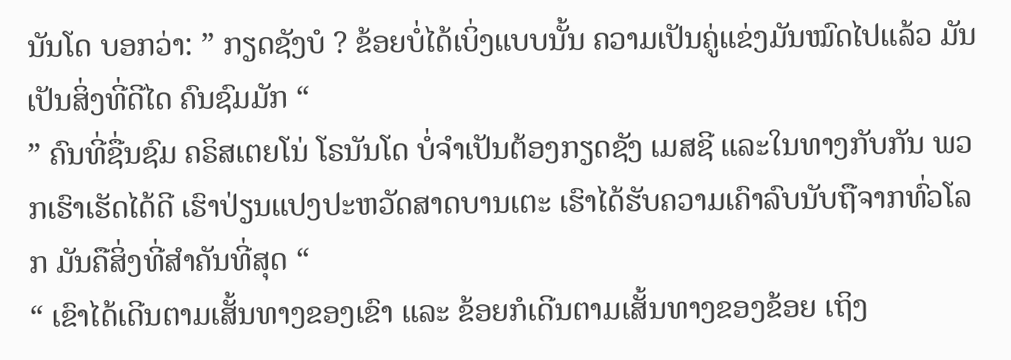ນັນໂດ ບອກວ່າ: ” ກຽດຊັງບໍ ? ຂ້ອຍບໍ່ໄດ້ເບິ່ງແບບນັ້ນ ຄວາມເປັນຄູ່ແຂ່ງມັນໝົດໄປແລ້ວ ມັນເປັນສິ່ງທີ່ດີໄດ ຄົນຊົມມັກ “
” ຄົນທີ່ຊື່ນຊົມ ຄຣິສເຕຍໂນ່ ໂຣນັນໂດ ບໍ່ຈໍາເປັນຕ້ອງກຽດຊັງ ເມສຊີ ແລະໃນທາງກັບກັນ ພວກເຮົາເຮັດໄດ້ດີ ເຮົາປ່ຽນແປງປະຫວັດສາດບານເຕະ ເຮົາໄດ້ຮັບຄວາມເຄົາລົບນັບຖືຈາກທົ່ວໂລກ ມັນຄືສິ່ງທີ່ສໍາຄັນທີ່ສຸດ “
“ ເຂົາໄດ້ເດີນຕາມເສັ້ນທາງຂອງເຂົາ ແລະ ຂ້ອຍກໍເດີນຕາມເສັ້ນທາງຂອງຂ້ອຍ ເຖິງ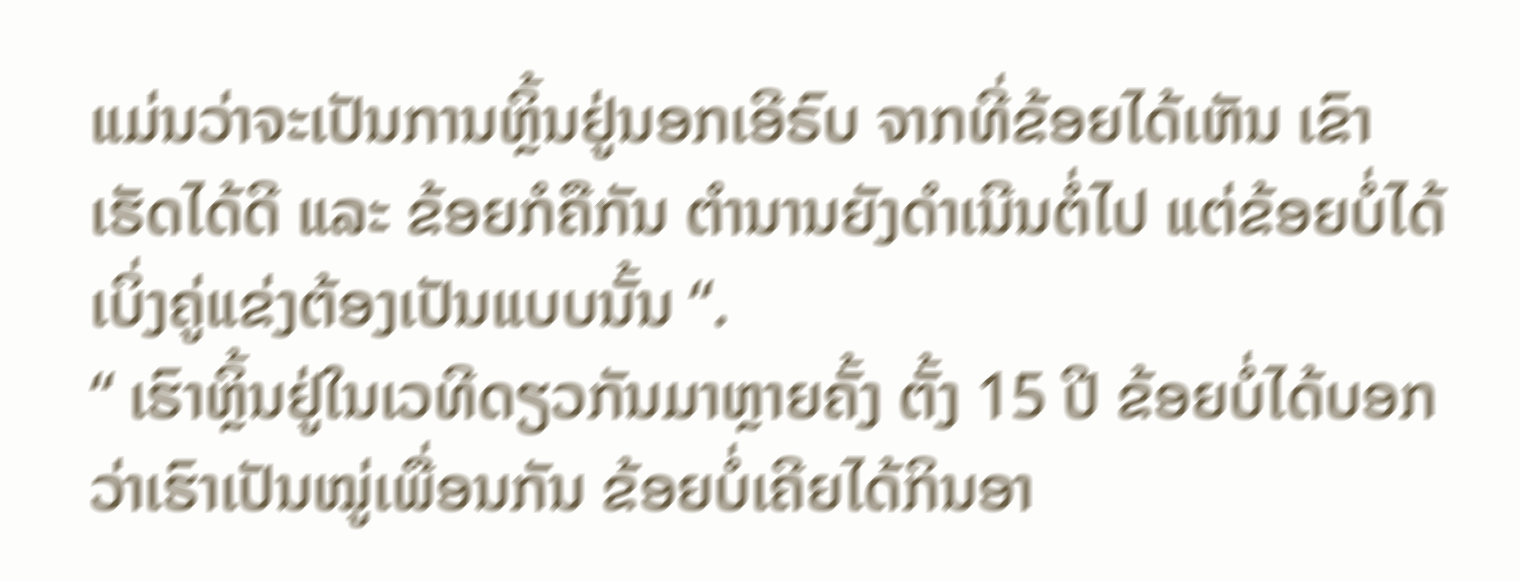ແມ່ນວ່າຈະເປັນການຫຼິ້ນຢູ່ນອກເອີຣົບ ຈາກທີ່ຂ້ອຍໄດ້ເຫັນ ເຂົາເຮັດໄດ້ດີ ແລະ ຂ້ອຍກໍຄືກັນ ຕໍານານຍັງດໍາເນີນຕໍ່ໄປ ແຕ່ຂ້ອຍບໍ່ໄດ້ເບິ່ງຄູ່ແຂ່ງຕ້ອງເປັນແບບນັ້ນ “.
“ ເຮົາຫຼິ້ນຢູ່ໃນເວທີດຽວກັນມາຫຼາຍຄັ້ງ ຕັ້ງ 15 ປີ ຂ້ອຍບໍ່ໄດ້ບອກວ່າເຮົາເປັນໝູ່ເພື່ອນກັນ ຂ້ອຍບໍ່ເຄີຍໄດ້ກິນອາ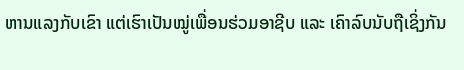ຫານແລງກັບເຂົາ ແຕ່ເຮົາເປັນໝູ່ເພື່ອນຮ່ວມອາຊີບ ແລະ ເຄົາລົບນັບຖືເຊິ່ງກັນ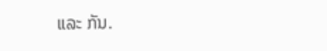ແລະ ກັນ.